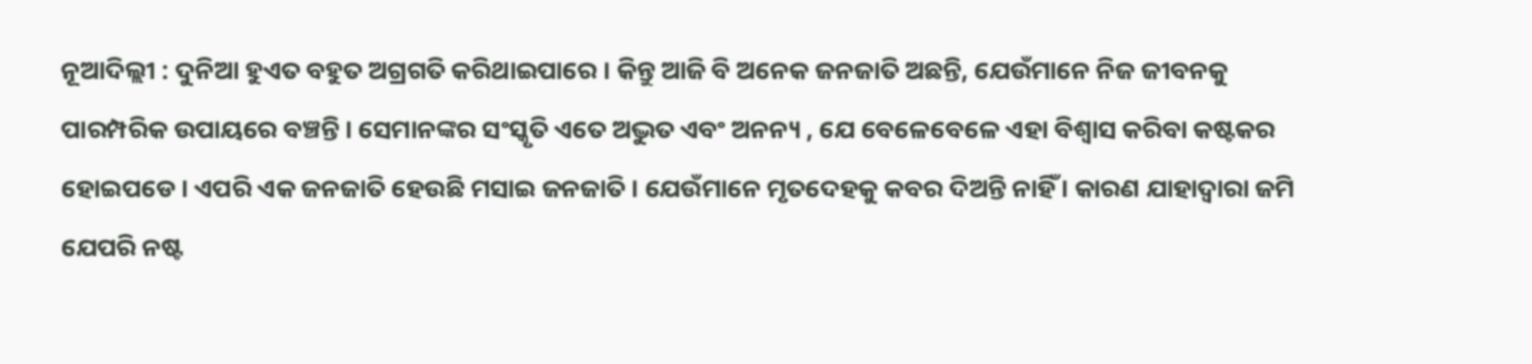ନୂଆଦିଲ୍ଲୀ : ଦୁନିଆ ହୁଏତ ବହୁତ ଅଗ୍ରଗତି କରିଥାଇପାରେ । କିନ୍ତୁ ଆଜି ବି ଅନେକ ଜନଜାତି ଅଛନ୍ତି, ଯେଉଁମାନେ ନିଜ ଜୀବନକୁ ପାରମ୍ପରିକ ଉପାୟରେ ବଞ୍ଚନ୍ତି । ସେମାନଙ୍କର ସଂସ୍କୃତି ଏତେ ଅଦ୍ଭୁତ ଏବଂ ଅନନ୍ୟ , ଯେ ବେଳେବେଳେ ଏହା ବିଶ୍ବାସ କରିବା କଷ୍ଟକର ହୋଇପଡେ । ଏପରି ଏକ ଜନଜାତି ହେଉଛି ମସାଇ ଜନଜାତି । ଯେଉଁମାନେ ମୃତଦେହକୁ କବର ଦିଅନ୍ତି ନାହିଁ । କାରଣ ଯାହାଦ୍ବାରା ଜମି ଯେପରି ନଷ୍ଟ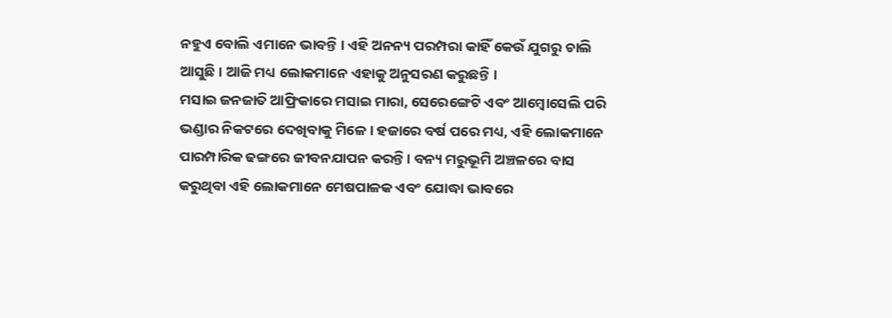ନହୁଏ ବୋଲି ଏମାନେ ଭାବନ୍ତି । ଏହି ଅନନ୍ୟ ପରମ୍ପରା କାହିଁ କେଉଁ ଯୁଗରୁ ଚାଲି ଆସୁଛି । ଆଜି ମଧ୍ୟ ଲୋକମାନେ ଏହାକୁ ଅନୁସରଣ କରୁଛନ୍ତି ।
ମସାଇ ଜନଜାତି ଆଫ୍ରିକାରେ ମସାଇ ମାରା, ସେରେଙ୍ଗେଟି ଏବଂ ଆମ୍ବୋସେଲି ପରି ଭଣ୍ଡାର ନିକଟରେ ଦେଖିବାକୁ ମିଳେ । ହଜାରେ ବର୍ଷ ପରେ ମଧ୍ୟ, ଏହି ଲୋକମାନେ ପାରମ୍ପାରିକ ଢଙ୍ଗରେ ଜୀବନଯାପନ କରନ୍ତି । ବନ୍ୟ ମରୁଭୂମି ଅଞ୍ଚଳରେ ବାସ କରୁଥିବା ଏହି ଲୋକମାନେ ମେଷପାଳକ ଏବଂ ଯୋଦ୍ଧା ଭାବରେ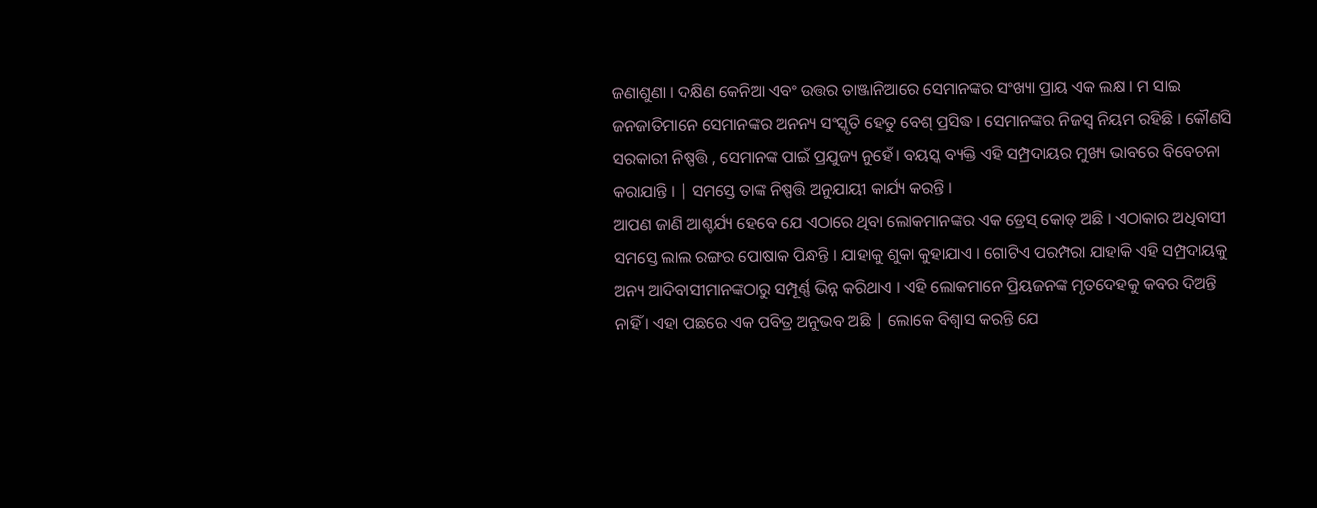ଜଣାଶୁଣା । ଦକ୍ଷିଣ କେନିଆ ଏବଂ ଉତ୍ତର ତାଞ୍ଜାନିଆରେ ସେମାନଙ୍କର ସଂଖ୍ୟା ପ୍ରାୟ ଏକ ଲକ୍ଷ । ମ ସାଇ ଜନଜାତିମାନେ ସେମାନଙ୍କର ଅନନ୍ୟ ସଂସ୍କୃତି ହେତୁ ବେଶ୍ ପ୍ରସିଦ୍ଧ । ସେମାନଙ୍କର ନିଜସ୍ୱ ନିୟମ ରହିଛି । କୌଣସି ସରକାରୀ ନିଷ୍ପତ୍ତି , ସେମାନଙ୍କ ପାଇଁ ପ୍ରଯୁଜ୍ୟ ନୁହେଁ। ବୟସ୍କ ବ୍ୟକ୍ତି ଏହି ସମ୍ପ୍ରଦାୟର ମୁଖ୍ୟ ଭାବରେ ବିବେଚନା କରାଯାନ୍ତି । | ସମସ୍ତେ ତାଙ୍କ ନିଷ୍ପତ୍ତି ଅନୁଯାୟୀ କାର୍ଯ୍ୟ କରନ୍ତି ।
ଆପଣ ଜାଣି ଆଶ୍ଚର୍ଯ୍ୟ ହେବେ ଯେ ଏଠାରେ ଥିବା ଲୋକମାନଙ୍କର ଏକ ଡ୍ରେସ୍ କୋଡ୍ ଅଛି । ଏଠାକାର ଅଧିବାସୀ ସମସ୍ତେ ଲାଲ ରଙ୍ଗର ପୋଷାକ ପିନ୍ଧନ୍ତି । ଯାହାକୁ ଶୁକା କୁହାଯାଏ । ଗୋଟିଏ ପରମ୍ପରା ଯାହାକି ଏହି ସମ୍ପ୍ରଦାୟକୁ ଅନ୍ୟ ଆଦିବାସୀମାନଙ୍କଠାରୁ ସମ୍ପୂର୍ଣ୍ଣ ଭିନ୍ନ କରିଥାଏ । ଏହି ଲୋକମାନେ ପ୍ରିୟଜନଙ୍କ ମୃତଦେହକୁ କବର ଦିଅନ୍ତି ନାହିଁ । ଏହା ପଛରେ ଏକ ପବିତ୍ର ଅନୁଭବ ଅଛି | ଲୋକେ ବିଶ୍ୱାସ କରନ୍ତି ଯେ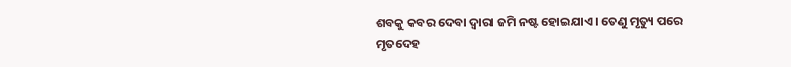ଶବକୁ କବର ଦେବା ଦ୍ୱାରା ଜମି ନଷ୍ଟ ହୋଇଯାଏ । ତେଣୁ ମୃତ୍ୟୁ ପରେ ମୃତଦେହ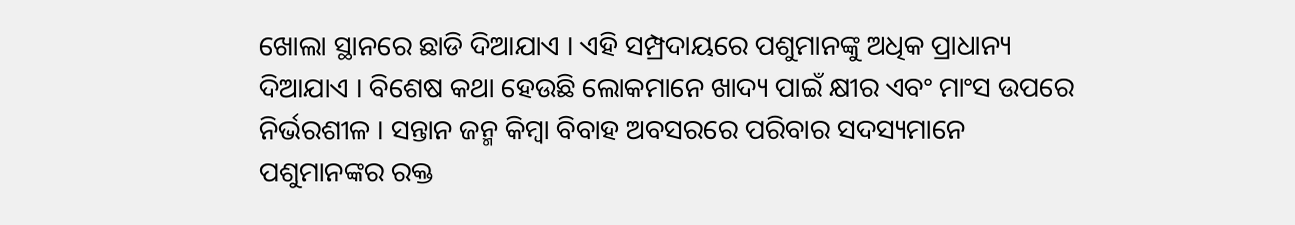ଖୋଲା ସ୍ଥାନରେ ଛାଡି ଦିଆଯାଏ । ଏହି ସମ୍ପ୍ରଦାୟରେ ପଶୁମାନଙ୍କୁ ଅଧିକ ପ୍ରାଧାନ୍ୟ ଦିଆଯାଏ । ବିଶେଷ କଥା ହେଉଛି ଲୋକମାନେ ଖାଦ୍ୟ ପାଇଁ କ୍ଷୀର ଏବଂ ମାଂସ ଉପରେ ନିର୍ଭରଶୀଳ । ସନ୍ତାନ ଜନ୍ମ କିମ୍ବା ବିବାହ ଅବସରରେ ପରିବାର ସଦସ୍ୟମାନେ ପଶୁମାନଙ୍କର ରକ୍ତ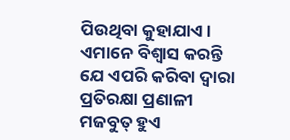ପିଉଥିବା କୁହାଯାଏ । ଏମାନେ ବିଶ୍ୱାସ କରନ୍ତି ଯେ ଏପରି କରିବା ଦ୍ବାରା ପ୍ରତିରକ୍ଷା ପ୍ରଣାଳୀ ମଜବୁତ୍ ହୁଏ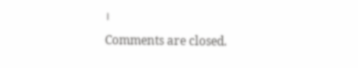।
Comments are closed.